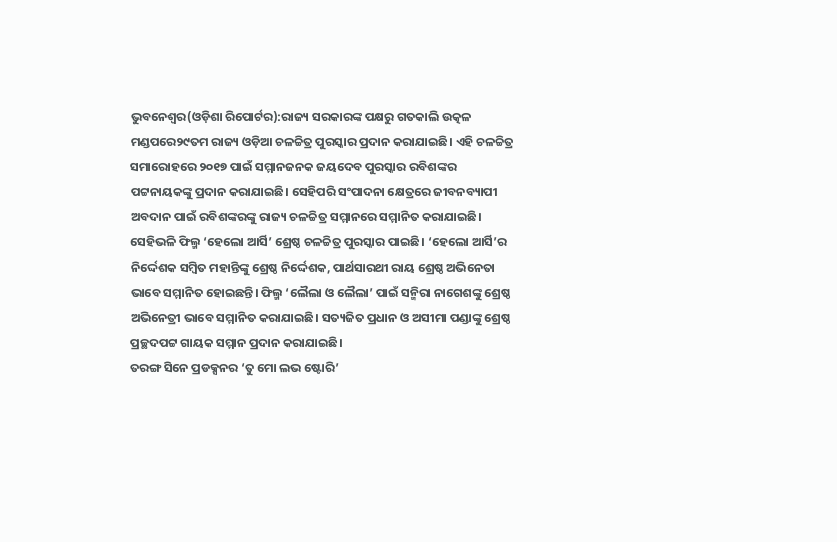ଭୁବନେଶ୍ୱର(ଓଡ଼ିଶା ରିପୋର୍ଟର):ରାଜ୍ୟ ସରକାରଙ୍କ ପକ୍ଷରୁ ଗତକାଲି ଉତ୍କଳ ମଣ୍ଡପରେ୨୯ତମ ରାଜ୍ୟ ଓଡ଼ିଆ ଚଳଚ୍ଚିତ୍ର ପୁରସ୍କାର ପ୍ରଦାନ କରାଯାଇଛି। ଏହି ଚଳଚ୍ଚିତ୍ର ସମାରୋହରେ ୨୦୧୭ ପାଇଁ ସମ୍ମାନଜନକ ଜୟଦେବ ପୁରସ୍କାର ରବିଶଙ୍କର ପଟ୍ଟନାୟକଙ୍କୁ ପ୍ରଦାନ କରାଯାଇଛି। ସେହିପରି ସଂପାଦନା କ୍ଷେତ୍ରରେ ଜୀବନବ୍ୟାପୀ ଅବଦାନ ପାଇଁ ରବିଶଙ୍କରଙ୍କୁ ରାଜ୍ୟ ଚଳଚ୍ଚିତ୍ର ସମ୍ମାନରେ ସମ୍ମାନିତ କରାଯାଇଛି।
ସେହିଭଳି ଫିଲ୍ମ ‘ହେଲୋ ଆର୍ସି’ ଶ୍ରେଷ୍ଠ ଚଳଚ୍ଚିତ୍ର ପୁରସ୍କାର ପାଇଛି। ‘ହେଲୋ ଆର୍ସି’ର ନିର୍ଦ୍ଦେଶକ ସମ୍ବିତ ମହାନ୍ତିଙ୍କୁ ଶ୍ରେଷ୍ଠ ନିର୍ଦ୍ଦେଶକ, ପାର୍ଥସାରଥୀ ରାୟ ଶ୍ରେଷ୍ଠ ଅଭିନେତା ଭାବେ ସମ୍ମାନିତ ହୋଇଛନ୍ତି। ଫିଲ୍ମ ‘ଲୈଲା ଓ ଲୈଲା’ ପାଇଁ ସନ୍ମିରା ନାଗେଶଙ୍କୁ ଶ୍ରେଷ୍ଠ ଅଭିନେତ୍ରୀ ଭାବେ ସମ୍ମାନିତ କରାଯାଇଛି। ସତ୍ୟଜିତ ପ୍ରଧାନ ଓ ଅସୀମା ପଣ୍ଡାଙ୍କୁ ଶ୍ରେଷ୍ଠ ପ୍ରଚ୍ଛଦପଟ୍ଟ ଗାୟକ ସମ୍ମାନ ପ୍ରଦାନ କରାଯାଇଛି।
ତରଙ୍ଗ ସିନେ ପ୍ରଡକ୍ସନର ‘ତୁ ମୋ ଲଭ ଷ୍ଟୋରି’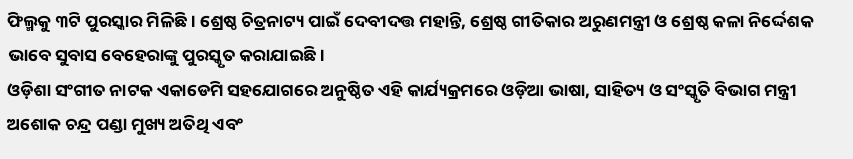ଫିଲ୍ମକୁ ୩ଟି ପୁରସ୍କାର ମିଳିଛି। ଶ୍ରେଷ୍ଠ ଚିତ୍ରନାଟ୍ୟ ପାଇଁ ଦେବୀଦତ୍ତ ମହାନ୍ତି, ଶ୍ରେଷ୍ଠ ଗୀତିକାର ଅରୁଣମନ୍ତ୍ରୀ ଓ ଶ୍ରେଷ୍ଠ କଳା ନିର୍ଦ୍ଦେଶକ ଭାବେ ସୁବାସ ବେହେରାଙ୍କୁ ପୁରସ୍କୃତ କରାଯାଇଛି।
ଓଡ଼ିଶା ସଂଗୀତ ନାଟକ ଏକାଡେମି ସହଯୋଗରେ ଅନୁଷ୍ଠିତ ଏହି କାର୍ଯ୍ୟକ୍ରମରେ ଓଡ଼ିଆ ଭାଷା, ସାହିତ୍ୟ ଓ ସଂସ୍କୃତି ବିଭାଗ ମନ୍ତ୍ରୀ ଅଶୋକ ଚନ୍ଦ୍ର ପଣ୍ଡା ମୁଖ୍ୟ ଅତିଥି ଏବଂ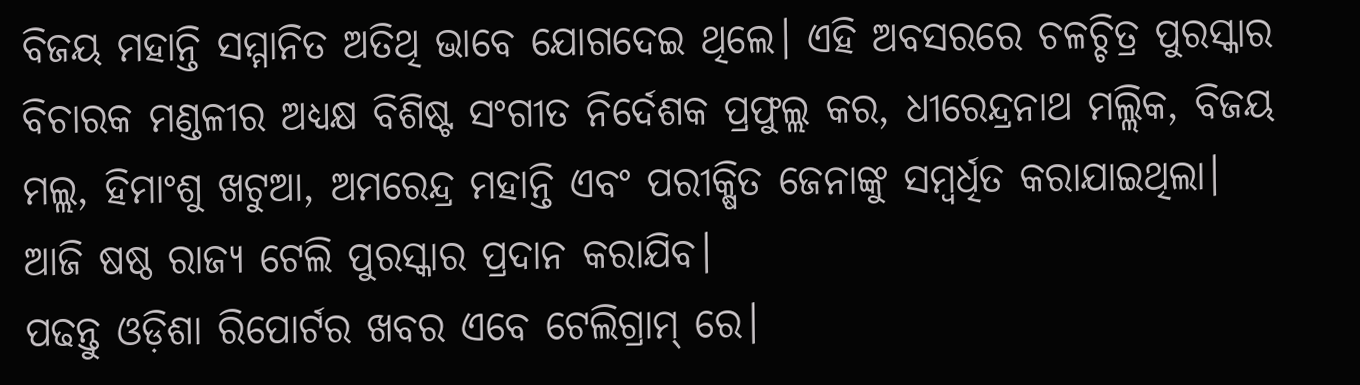ବିଜୟ ମହାନ୍ତି ସମ୍ମାନିତ ଅତିଥି ଭାବେ ଯୋଗଦେଇ ଥିଲେ। ଏହି ଅବସରରେ ଚଳଚ୍ଚିତ୍ର ପୁରସ୍କାର ବିଚାରକ ମଣ୍ଡଳୀର ଅଧ୍ୟକ୍ଷ ବିଶିଷ୍ଟ ସଂଗୀତ ନିର୍ଦେଶକ ପ୍ରଫୁଲ୍ଲ କର, ଧୀରେନ୍ଦ୍ରନାଥ ମଲ୍ଲିକ, ବିଜୟ ମଲ୍ଲ, ହିମାଂଶୁ ଖଟୁଆ, ଅମରେନ୍ଦ୍ର ମହାନ୍ତି ଏବଂ ପରୀକ୍ଷିତ ଜେନାଙ୍କୁ ସମ୍ବର୍ଧିତ କରାଯାଇଥିଲା। ଆଜି ଷଷ୍ଠ ରାଜ୍ୟ ଟେଲି ପୁରସ୍କାର ପ୍ରଦାନ କରାଯିବ।
ପଢନ୍ତୁ ଓଡ଼ିଶା ରିପୋର୍ଟର ଖବର ଏବେ ଟେଲିଗ୍ରାମ୍ ରେ।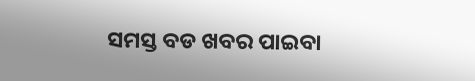ସମସ୍ତ ବଡ ଖବର ପାଇବା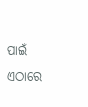ପାଇଁ ଏଠାରେ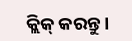କ୍ଲିକ୍ କରନ୍ତୁ।